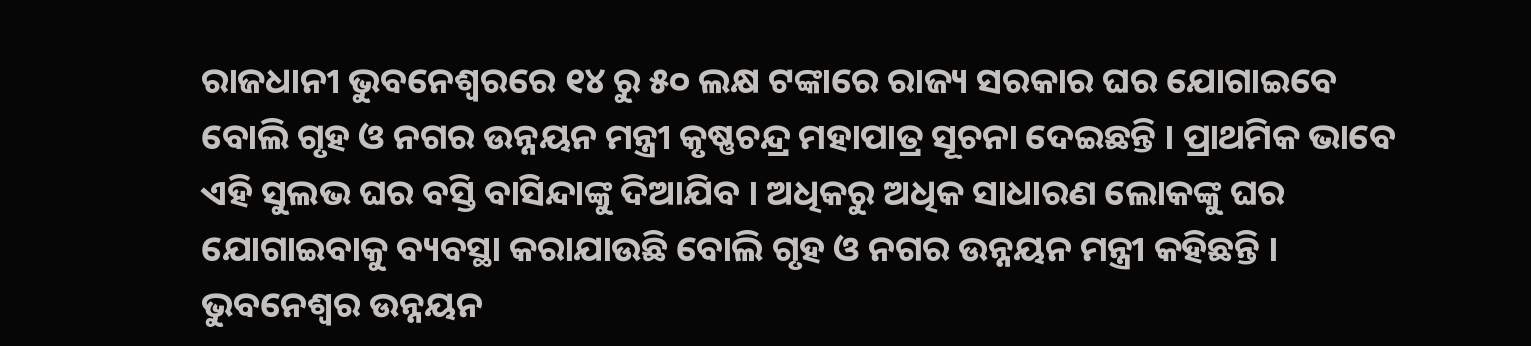ରାଜଧାନୀ ଭୁବନେଶ୍ୱରରେ ୧୪ ରୁ ୫୦ ଲକ୍ଷ ଟଙ୍କାରେ ରାଜ୍ୟ ସରକାର ଘର ଯୋଗାଇବେ ବୋଲି ଗୃହ ଓ ନଗର ଉନ୍ନୟନ ମନ୍ତ୍ରୀ କୃଷ୍ଣଚନ୍ଦ୍ର ମହାପାତ୍ର ସୂଚନା ଦେଇଛନ୍ତି । ପ୍ରାଥମିକ ଭାବେ ଏହି ସୁଲଭ ଘର ବସ୍ତି ବାସିନ୍ଦାଙ୍କୁ ଦିଆଯିବ । ଅଧିକରୁ ଅଧିକ ସାଧାରଣ ଲୋକଙ୍କୁ ଘର ଯୋଗାଇବାକୁ ବ୍ୟବସ୍ଥା କରାଯାଉଛି ବୋଲି ଗୃହ ଓ ନଗର ଉନ୍ନୟନ ମନ୍ତ୍ରୀ କହିଛନ୍ତି । ଭୁବନେଶ୍ୱର ଉନ୍ନୟନ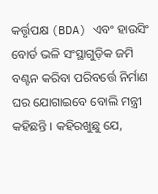କର୍ତ୍ତୃପକ୍ଷ (BDA) ଏବଂ ହାଉସିଂ ବୋର୍ଡ ଭଳି ସଂସ୍ଥାଗୁଡ଼ିକ ଜମି ବଣ୍ଟନ କରିବା ପରିବର୍ତ୍ତେ ନିର୍ମାଣ ଘର ଯୋଗାଇବେ ବୋଲି ମନ୍ତ୍ରୀ କହିଛନ୍ତି । କହିରଖୁଛୁ ଯେ,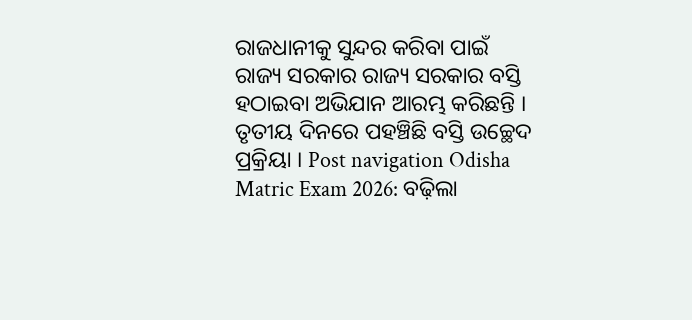ରାଜଧାନୀକୁ ସୁନ୍ଦର କରିବା ପାଇଁ ରାଜ୍ୟ ସରକାର ରାଜ୍ୟ ସରକାର ବସ୍ତି ହଠାଇବା ଅଭିଯାନ ଆରମ୍ଭ କରିଛନ୍ତି । ତୃତୀୟ ଦିନରେ ପହଞ୍ଚିଛି ବସ୍ତି ଉଚ୍ଛେଦ ପ୍ରକ୍ରିୟା । Post navigation Odisha Matric Exam 2026: ବଢ଼ିଲା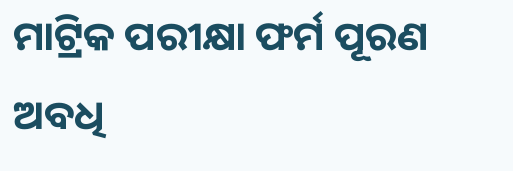ମାଟ୍ରିକ ପରୀକ୍ଷା ଫର୍ମ ପୂରଣ ଅବଧି